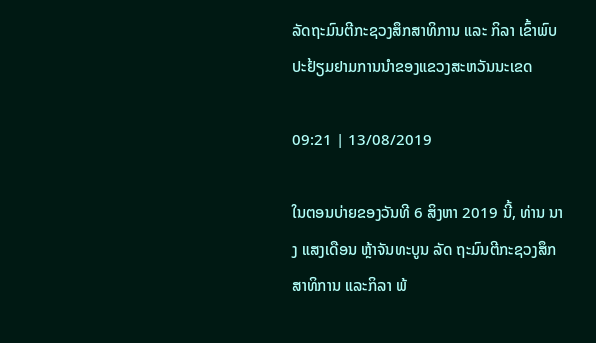ລັດຖະມົນຕີກະຊວງສຶກສາທິການ ແລະ ກິລາ ເຂົ້າພົບປະຢ້ຽມຢາມການນໍາຂອງແຂວງສະຫວັນນະເຂດ

09:21 | 13/08/2019

ໃນຕອນບ່າຍຂອງວັນທີ 6 ສິງຫາ 2019 ນີ້, ທ່ານ ນາງ ແສງເດືອນ ຫຼ້າຈັນທະບູນ ລັດ ຖະມົນຕີກະຊວງສຶກສາທິການ ແລະກິລາ ພ້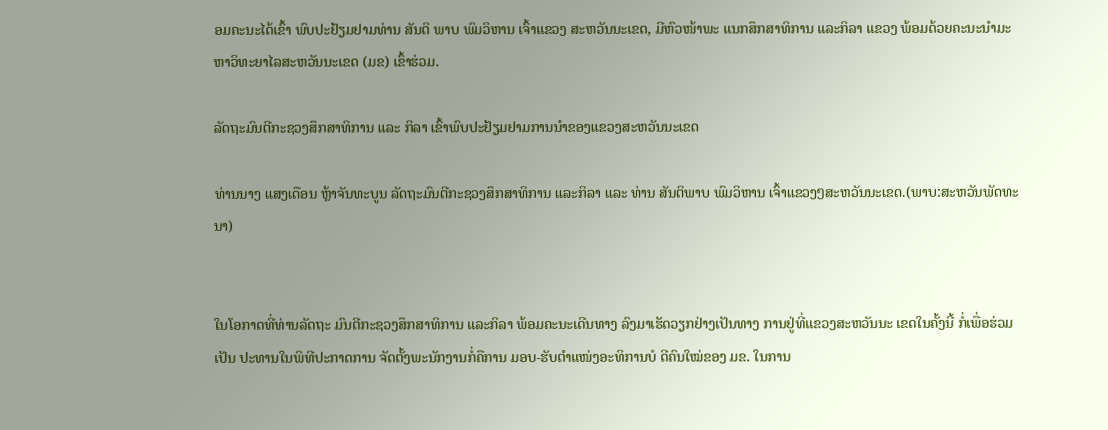ອມຄະນະໄດ້ເຂົ້າ ພົບປະຢ້ຽມຢາມທ່ານ ສັນຕິ ພາບ ພົມວິຫານ ເຈົ້າແຂວງ ສະຫວັນນະເຂດ, ມີຫົວໜ້າພະ ແນກສຶກສາທິການ ແລະກິລາ ແຂວງ ພ້ອມດ້ວຍຄະນະນໍາມະຫາວິທະຍາໄລສະຫວັນນະເຂດ (ມຂ) ເຂົ້າຮ່ວມ.

ລັດຖະມົນຕີກະຊວງສຶກສາທິການ ແລະ ກິລາ ເຂົ້າພົບປະຢ້ຽມຢາມການນໍາຂອງແຂວງສະຫວັນນະເຂດ

ທ່ານນາງ ແສງເດືອນ ຫຼ້າຈັນທະບູນ ລັດຖະມົນຕີກະຊວງສຶກສາທິການ ແລະກິລາ ແລະ ທ່ານ ສັນຕິພາບ ພົມວິຫານ ເຈົ້າແຂວງໆສະຫວັນນະເຂດ.(ພາບ:ສະຫວັນພັດທະນາ)


ໃນໂອກາດທີ່ທ່ານລັດຖະ ມົນຕີກະຊວງສຶກສາທິການ ແລະກິລາ ພ້ອມຄະນະເດີນທາງ ລົງມາເຮັດວຽກຢ່າງເປັນທາງ ການຢູ່ທີ່ແຂວງສະຫວັນນະ ເຂດໃນຄັ້ງນີ້ ກໍ່ເພື່ອຮ່ວມເປັນ ປະທານໃນພິທີປະກາດການ ຈັດຕັ້ງພະນັກງານກໍ່ຄືການ ມອບ-ຮັບຕໍາແໜ່ງອະທິການບໍ ດີຄົນໃໝ່ຂອງ ມຂ. ໃນການ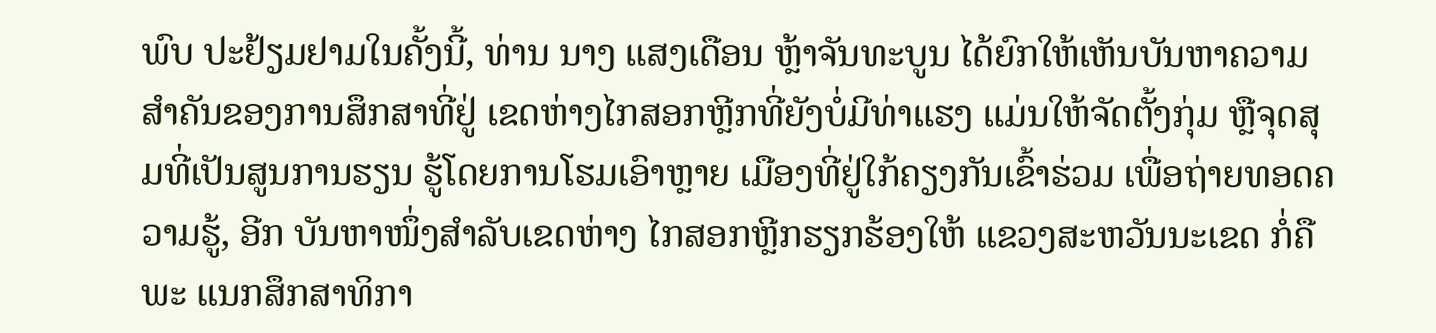ພົບ ປະຢ້ຽມຢາມໃນຄັ້ງນີ້, ທ່ານ ນາງ ແສງເດືອນ ຫຼ້າຈັນທະບູນ ໄດ້ຍົກໃຫ້ເຫັນບັນຫາຄວາມສໍາຄັນຂອງການສຶກສາທີ່ຢູ່ ເຂດຫ່າງໄກສອກຫຼີກທີ່ຍັງບໍ່ມີທ່າແຮງ ແມ່ນໃຫ້ຈັດຕັ້ງກຸ່ມ ຫຼືຈຸດສຸມທີ່ເປັນສູນການຮຽນ ຮູ້ໂດຍການໂຮມເອົາຫຼາຍ ເມືອງທີ່ຢູ່ໃກ້ຄຽງກັນເຂົ້າຮ່ວມ ເພື່ອຖ່າຍທອດຄວາມຮູ້, ອີກ ບັນຫາໜຶ່ງສໍາລັບເຂດຫ່າງ ໄກສອກຫຼີກຮຽກຮ້ອງໃຫ້ ແຂວງສະຫວັນນະເຂດ ກໍ່ຄືພະ ແນກສຶກສາທິກາ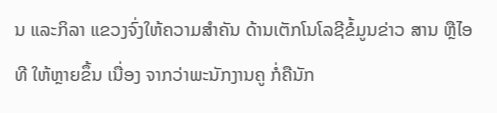ນ ແລະກິລາ ແຂວງຈົ່ງໃຫ້ຄວາມສໍາຄັນ ດ້ານເຕັກໂນໂລຊີຂໍ້ມູນຂ່າວ ສານ ຫຼືໄອທີ ໃຫ້ຫຼາຍຂຶ້ນ ເນື່ອງ ຈາກວ່າພະນັກງານຄູ ກໍ່ຄືນັກ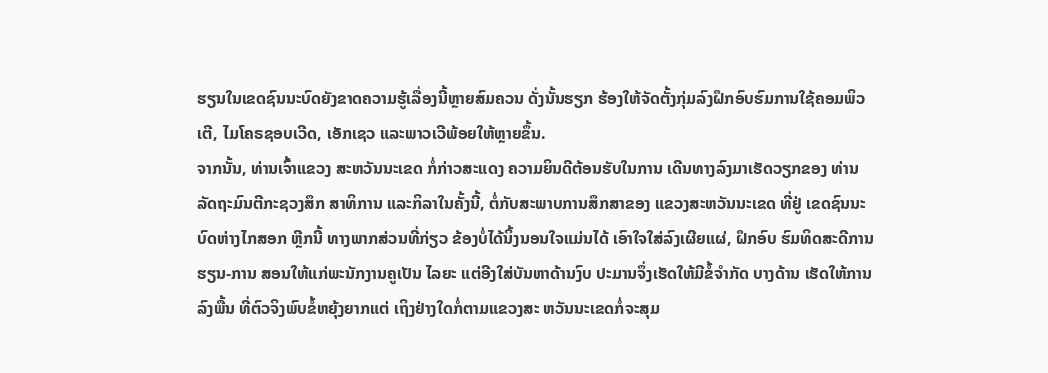ຮຽນໃນເຂດຊົນນະບົດຍັງຂາດຄວາມຮູ້ເລື່ອງນີ້ຫຼາຍສົມຄວນ ດັ່ງນັ້ນຮຽກ ຮ້ອງໃຫ້ຈັດຕັ້ງກຸ່ມລົງຝຶກອົບຮົມການໃຊ້ຄອມພິວເຕີ, ໄມໂຄຣຊອບເວີດ, ເອັກເຊວ ແລະພາວເວີພ້ອຍໃຫ້ຫຼາຍຂຶ້ນ.
ຈາກນັ້ນ, ທ່ານເຈົ້າແຂວງ ສະຫວັນນະເຂດ ກໍ່ກ່າວສະແດງ ຄວາມຍິນດີຕ້ອນຮັບໃນການ ເດີນທາງລົງມາເຮັດວຽກຂອງ ທ່ານລັດຖະມົນຕີກະຊວງສຶກ ສາທິການ ແລະກິລາໃນຄັ້ງນີ້, ຕໍ່ກັບສະພາບການສຶກສາຂອງ ແຂວງສະຫວັນນະເຂດ ທີ່ຢູ່ ເຂດຊົນນະບົດຫ່າງໄກສອກ ຫຼີກນີ້ ທາງພາກສ່ວນທີ່ກ່ຽວ ຂ້ອງບໍ່ໄດ້ນິ້ງນອນໃຈແມ່ນໄດ້ ເອົາໃຈໃສ່ລົງເຜີຍແຜ່, ຝຶກອົບ ຮົມທິດສະດີການຮຽນ-ການ ສອນໃຫ້ແກ່ພະນັກງານຄູເປັນ ໄລຍະ ແຕ່ອີງໃສ່ບັນຫາດ້ານງົບ ປະມານຈຶ່ງເຮັດໃຫ້ມີຂໍ້ຈໍາກັດ ບາງດ້ານ ເຮັດໃຫ້ການລົງພື້ນ ທີ່ຕົວຈິງພົບຂໍ້ຫຍຸ້ງຍາກແຕ່ ເຖິງຢ່າງໃດກໍ່ຕາມແຂວງສະ ຫວັນນະເຂດກໍ່ຈະສຸມ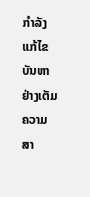ກໍາລັງ ແກ້ໄຂບັນຫາຢ່າງເຕັມຄວາມ ສາ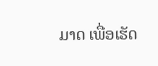ມາດ ເພື່ອເຮັດ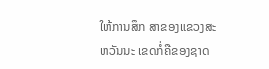ໃຫ້ການສຶກ ສາຂອງແຂວງສະຫວັນນະ ເຂດກໍ່ຄືຂອງຊາດ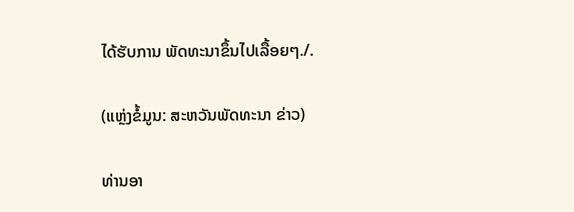ໄດ້ຮັບການ ພັດທະນາຂຶ້ນໄປເລື້ອຍໆ./.

(ແຫຼ່ງຂໍ້ມູນ: ສະຫວັນພັດທະນາ ຂ່າວ)

ທ່ານອາ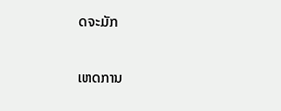ດຈະມັກ

ເຫດການ